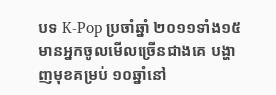បទ K-Pop ប្រចាំឆ្នាំ ២០១១ទាំង១៥ មានអ្នកចូលមើលច្រើនជាងគេ បង្ហាញមុខគម្រប់ ១០ឆ្នាំនៅ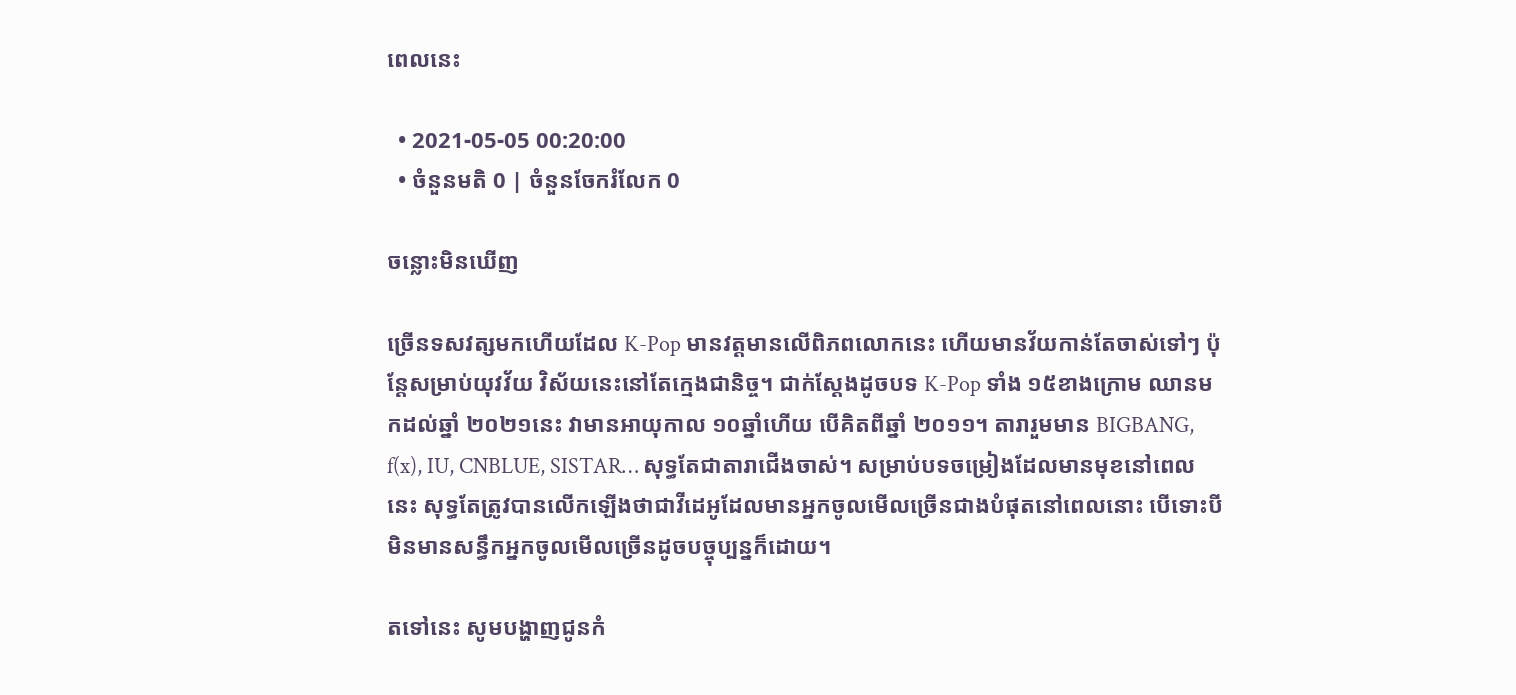ពេលនេះ

  • 2021-05-05 00:20:00
  • ចំនួនមតិ 0 | ចំនួនចែករំលែក 0

ចន្លោះមិនឃើញ

ច្រើនទសវត្សមកហើយដែល K-Pop មានវត្តមានលើពិភពលោកនេះ ហើយមានវ័យកាន់តែចាស់ទៅៗ ប៉ុន្តែសម្រាប់យុវវ័យ វិស័យនេះនៅតែក្មេងជានិច្ច។ ជាក់ស្ដែងដូចបទ K-Pop ទាំង ១៥ខាងក្រោម ឈានមកដល់ឆ្នាំ ២០២១នេះ វាមានអាយុកាល ១០ឆ្នាំហើយ បើគិតពីឆ្នាំ ២០១១។ តារារួមមាន BIGBANG, f(x), IU, CNBLUE, SISTAR… សុទ្ធតែជាតារាជើងចាស់។ សម្រាប់បទចម្រៀងដែលមានមុខនៅពេលនេះ សុទ្ធតែត្រូវបានលើកឡើងថាជាវីដេអូដែលមានអ្នកចូលមើលច្រើនជាងបំផុតនៅពេលនោះ បើទោះបីមិនមានសន្ធឹកអ្នកចូលមើលច្រើនដូចបច្ចុប្បន្នក៏ដោយ។

តទៅនេះ សូមបង្ហាញជូនកំ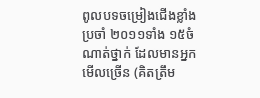ពូលបទចម្រៀងជើងខ្លាំងប្រចាំ ២០១១ទាំង ១៥ចំណាត់ថ្នាក់ ដែលមានអ្នកមើលច្រើន (គិតត្រឹម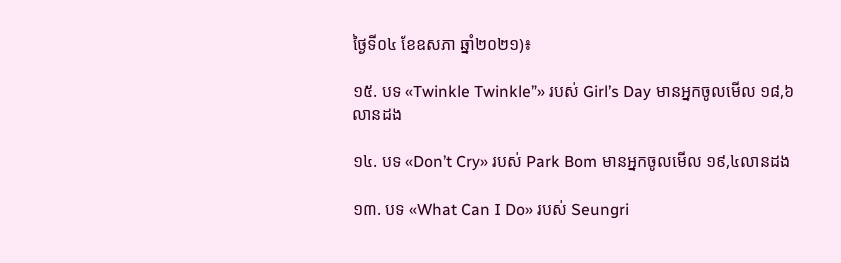ថ្ងៃទី០៤ ខែឧសភា ឆ្នាំ២០២១)៖

១៥. បទ «Twinkle Twinkle”» របស់ Girl’s Day មានអ្នកចូលមើល ១៨,៦លានដង

១៤. បទ «Don’t Cry» របស់ Park Bom មានអ្នកចូលមើល ១៩,៤លានដង

១៣. បទ «What Can I Do» របស់ Seungri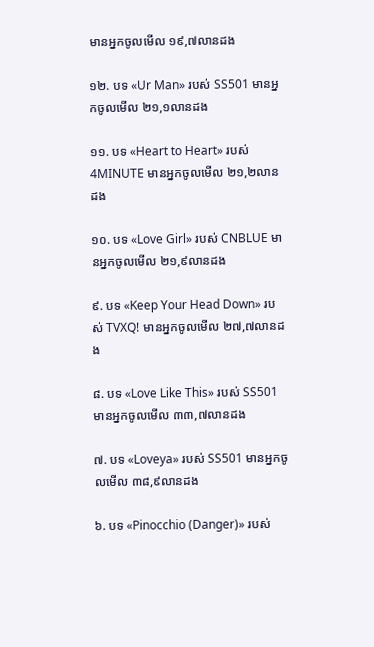មានអ្នកចូលមើល ១៩,៧លានដង

១២. បទ «Ur Man» របស់ SS501 មានអ្នកចូលមើល ២១,១លានដង

១១. បទ «Heart to Heart» របស់ 4MINUTE មានអ្នកចូលមើល ២១,២លានដង

១០. បទ «Love Girl» របស់ CNBLUE មានអ្នកចូលមើល ២១,៩លានដង

៩. បទ «Keep Your Head Down» របស់ TVXQ! មានអ្នកចូលមើល ២៧,៧លានដង

៨. បទ «Love Like This» របស់ SS501 មានអ្នកចូលមើល ៣៣,៧លានដង

៧. បទ «Loveya» របស់ SS501 មានអ្នកចូលមើល ៣៨,៩លានដង

៦. បទ «Pinocchio (Danger)» របស់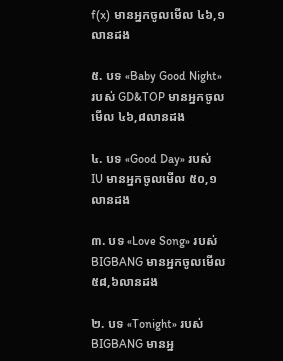f(x) មានអ្នកចូលមើល ៤៦,១លានដង

៥. បទ «Baby Good Night» របស់ GD&TOP មានអ្នកចូលមើល ៤៦,៨លានដង

៤. បទ «Good Day» របស់ IU មានអ្នកចូលមើល ៥០,១លានដង

៣. បទ «Love Song» របស់ BIGBANG មានអ្នកចូលមើល ៥៨,៦លានដង

២. បទ «Tonight» របស់ BIGBANG មានអ្ន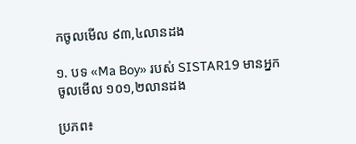កចូលមើល ៩៣,៤លានដង

១. បទ «Ma Boy» របស់ SISTAR19 មានអ្នកចូលមើល ១០១,២លានដង

ប្រភព៖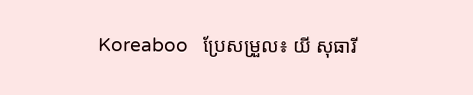Koreaboo   ប្រែសម្រួល៖ យី សុធារី